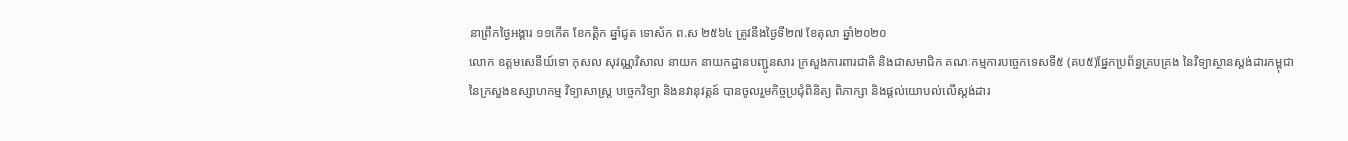នាព្រឹកថ្ងៃអង្គារ ១១កេីត ខែកត្តិក ឆ្នាំជូត ទោស័ក ព.ស ២៥៦៤ ត្រូវនឹងថ្ងៃទី២៧ ខែតុលា ឆ្នាំ២០២០
លោក ឧត្តមសេនីយ៍ទោ កុសល សុវណ្ណវិសាល នាយក នាយកដ្ឋានបញ្ជូនសារ ក្រសួងការពារជាតិ និងជាសមាជិក គណៈកម្មការបច្ចេកទេសទី៥ (គប៥)ផ្នែកប្រព័ន្ធគ្របគ្រង នៃវិទ្យាស្ថានស្តង់ដារកម្ពុជា នៃក្រសួងឧស្សាហកម្ម វិទ្យាសាស្ត្រ បច្ចេកវិទ្យា និងនវានុវត្តន៍ បានចូលរួមកិច្ចប្រជុំពិនិត្យ ពិភាក្សា និងផ្ដល់យោបល់លើស្តង់ដារ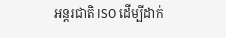អន្តរជាតិ ISO ដេីម្បីដាក់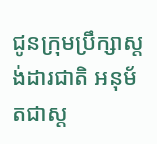ជូនក្រុមប្រឹក្សាស្តង់ដារជាតិ អនុម័តជាស្ត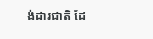ង់ដារជាតិ ដែ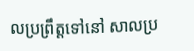លប្រព្រឹត្តទៅនៅ សាលប្រ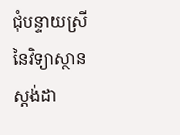ជុំបន្ទាយស្រី នៃវិទ្យាស្ថានស្តង់ដា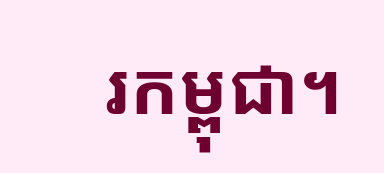រកម្ពុជា។